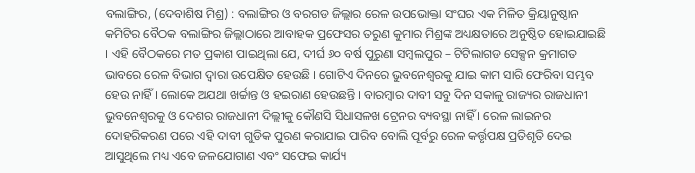ବଲାଙ୍ଗିର, (ଦେବାଶିଷ ମିଶ୍ର) : ବଲାଙ୍ଗିର ଓ ବରଗଡ ଜିଲ୍ଲାର ରେଳ ଉପଭୋକ୍ତା ସଂଘର ଏକ ମିଳିତ କ୍ରିୟାନୁଷ୍ଠାନ କମିଟିର ବୈଠକ ବଲାଙ୍ଗିର ଜିଲ୍ଲାଠାରେ ଆବାହକ ପ୍ରଫେସର ତରୁଣ କୁମାର ମିଶ୍ରଙ୍କ ଅଧ୍ୟକ୍ଷତାରେ ଅନୁଷ୍ଠିତ ହୋଇଯାଇଛି । ଏହି ବୈଠକରେ ମତ ପ୍ରକାଶ ପାଇଥିଲା ଯେ, ଦୀର୍ଘ ୬୦ ବର୍ଷ ପୁରୁଣା ସମ୍ବଲପୁର – ଟିଟିଲାଗଡ ସେକ୍ସନ କ୍ରମାଗତ ଭାବରେ ରେଳ ବିଭାଗ ଦ୍ୱାରା ଉପେକ୍ଷିତ ହେଉଛି । ଗୋଟିଏ ଦିନରେ ଭୁବନେଶ୍ୱରକୁ ଯାଇ କାମ ସାରି ଫେରିବା ସମ୍ଭବ ହେଉ ନାହିଁ । ଲୋକେ ଅଯଥା ଖର୍ଚ୍ଚାନ୍ତ ଓ ହଇରାଣ ହେଉଛନ୍ତି । ବାରମ୍ବାର ଦାବୀ ସବୁ ଦିନ ସକାଳୁ ରାଜ୍ୟର ରାଜଧାନୀ ଭୁବନେଶ୍ୱରକୁ ଓ ଦେଶର ରାଜଧାନୀ ଦିଲ୍ଲୀକୁ କୌଣସି ସିଧାସଳଖ ଟ୍ରେନର ବ୍ୟବସ୍ଥା ନାହିଁ । ରେଳ ଲାଇନର ଦୋହରିକରଣ ପରେ ଏହି ଦାବୀ ଗୁଡିକ ପୁରଣ କରାଯାଇ ପାରିବ ବୋଲି ପୂର୍ବରୁ ରେଳ କର୍ତ୍ତୃପକ୍ଷ ପ୍ରତିଶୃତି ଦେଇ ଆସୁଥିଲେ ମଧ୍ୟ ଏବେ ଜଳଯୋଗାଣ ଏବଂ ସଫେଇ କାର୍ଯ୍ୟ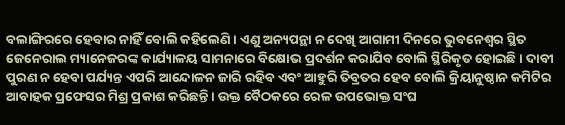ବଲାଙ୍ଗିରରେ ହେବାର ନାହିଁ ବୋଲି କହିଲେଣି । ଏଣୁ ଅନ୍ୟପନ୍ଥା ନ ଦେଖି ଆଗାମୀ ଦିନରେ ଭୁବନେଶ୍ୱର ସ୍ଥିତ ଜେନେରାଲ ମ୍ୟାନେଜରଙ୍କ କାର୍ଯ୍ୟାଳୟ ସାମନାରେ ବିକ୍ଷୋଭ ପ୍ରଦର୍ଶନ କରାଯିବ ବୋଲି ସ୍ଥିରିକୃତ ହୋଇଛି । ଦାବୀ ପୁରଣ ନ ହେବା ପର୍ଯ୍ୟନ୍ତ ଏପରି ଆନ୍ଦୋଳନ ଜାରି ରହିବ ଏବଂ ଆହୁରି ତିବ୍ରତର ହେବ ବୋଲି କ୍ରିୟାନୁଷ୍ଠାନ କମିଟିର ଆବାହକ ପ୍ରଫେସର ମିଶ୍ର ପ୍ରକାଶ କରିଛନ୍ତି । ଉକ୍ତ ବୈଠକରେ ରେଳ ଉପଭୋକ୍ତ ସଂଘ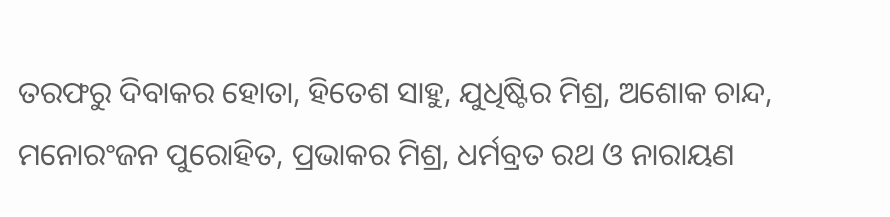ତରଫରୁ ଦିବାକର ହୋତା, ହିତେଶ ସାହୁ, ଯୁଧିଷ୍ଟିର ମିଶ୍ର, ଅଶୋକ ଚାନ୍ଦ, ମନୋରଂଜନ ପୁରୋହିତ, ପ୍ରଭାକର ମିଶ୍ର, ଧର୍ମବ୍ରତ ରଥ ଓ ନାରାୟଣ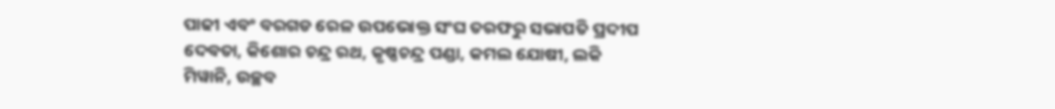ପାଢୀ ଏବଂ ବରଗଡ ରେଳ ଉପଭୋକ୍ତ ସଂଘ ତରଫରୁ ସଭାପତି ପ୍ରଦୀପ ଦେବତା, କିଶୋର ଚନ୍ଦ୍ର ରଥ, କୃଷ୍ଣଚନ୍ଦ୍ର ପଣ୍ଡା, କମଲ ଯୋଷୀ, ଲକି ମିୱାନି, ଉଚ୍ଛବ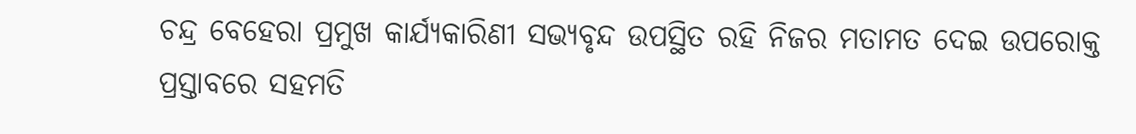ଚନ୍ଦ୍ର ବେହେରା ପ୍ରମୁଖ କାର୍ଯ୍ୟକାରିଣୀ ସଭ୍ୟବୃନ୍ଦ ଉପସ୍ଥିତ ରହି ନିଜର ମତାମତ ଦେଇ ଉପରୋକ୍ତ ପ୍ରସ୍ତାବରେ ସହମତି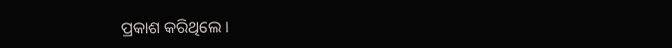ପ୍ରକାଶ କରିଥିଲେ ।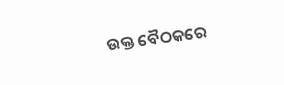ଉକ୍ତ ବୈଠକରେ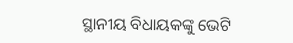ସ୍ଥାନୀୟ ବିଧାୟକଙ୍କୁ ଭେଟି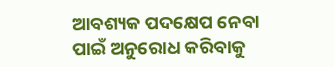ଆବଶ୍ୟକ ପଦକ୍ଷେପ ନେବା ପାଇଁ ଅନୁରୋଧ କରିବାକୁ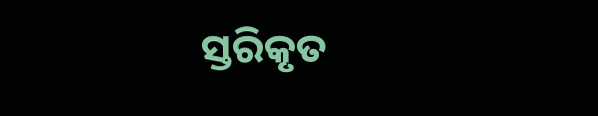ସ୍ତରିକୃତ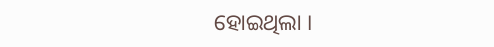ହୋଇଥିଲା ।